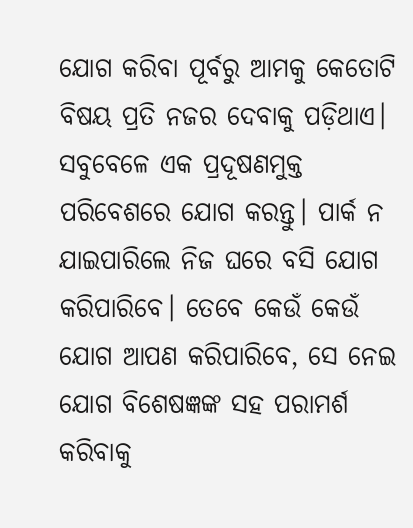ଯୋଗ କରିବା ପୂର୍ବରୁ ଆମକୁ କେତୋଟି ବିଷୟ ପ୍ରତି ନଜର ଦେବାକୁ ପଡ଼ିଥାଏ। ସବୁବେଳେ ଏକ ପ୍ରଦୂଷଣମୁକ୍ତ ପରିବେଶରେ ଯୋଗ କରନ୍ତୁ। ପାର୍କ ନ ଯାଇପାରିଲେ ନିଜ ଘରେ ବସି ଯୋଗ କରିପାରିବେ। ତେବେ କେଉଁ କେଉଁ ଯୋଗ ଆପଣ କରିପାରିବେ, ସେ ନେଇ ଯୋଗ ବିଶେଷଜ୍ଞଙ୍କ ସହ ପରାମର୍ଶ କରିବାକୁ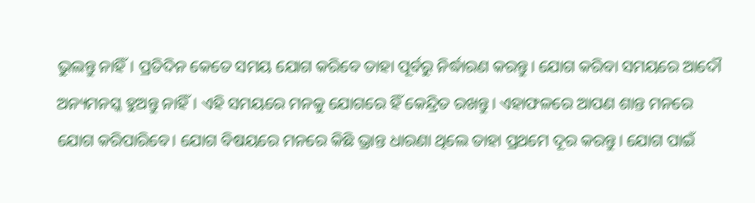ଭୁଲନ୍ତୁ ନାହିଁ। ପ୍ରତିଦିନ କେତେ ସମୟ ଯୋଗ କରିବେ ତାହା ପୂର୍ବରୁ ନିର୍ଦ୍ଧାରଣ କରନ୍ତୁ। ଯୋଗ କରିବା ସମୟରେ ଆଦୌ ଅନ୍ୟମନସ୍କ ହୁଅନ୍ତୁ ନାହିଁ। ଏହି ସମୟରେ ମନକୁ ଯୋଗରେ ହିଁ କେନ୍ଦ୍ରିତ ରଖନ୍ତୁ। ଏହାଫଳରେ ଆପଣ ଶାନ୍ତ ମନରେ ଯୋଗ କରିପାରିବେ। ଯୋଗ ବିଷୟରେ ମନରେ କିଛି ଭ୍ରାନ୍ତ ଧାରଣା ଥିଲେ ତାହା ପ୍ରଥମେ ଦୂର କରନ୍ତୁ। ଯୋଗ ପାଇଁ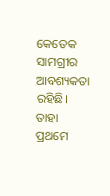କେତେକ ସାମଗ୍ରୀର ଆବଶ୍ୟକତା ରହିଛି। ତାହା ପ୍ରଥମେ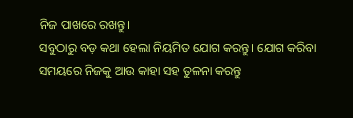ନିଜ ପାଖରେ ରଖନ୍ତୁ।
ସବୁଠାରୁ ବଡ଼ କଥା ହେଲା ନିୟମିତ ଯୋଗ କରନ୍ତୁ। ଯୋଗ କରିବା ସମୟରେ ନିଜକୁ ଆଉ କାହା ସହ ତୁଳନା କରନ୍ତୁ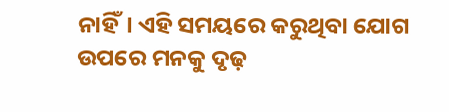ନାହିଁ। ଏହି ସମୟରେ କରୁଥିବା ଯୋଗ ଉପରେ ମନକୁ ଦୃଢ଼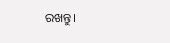ରଖନ୍ତୁ।